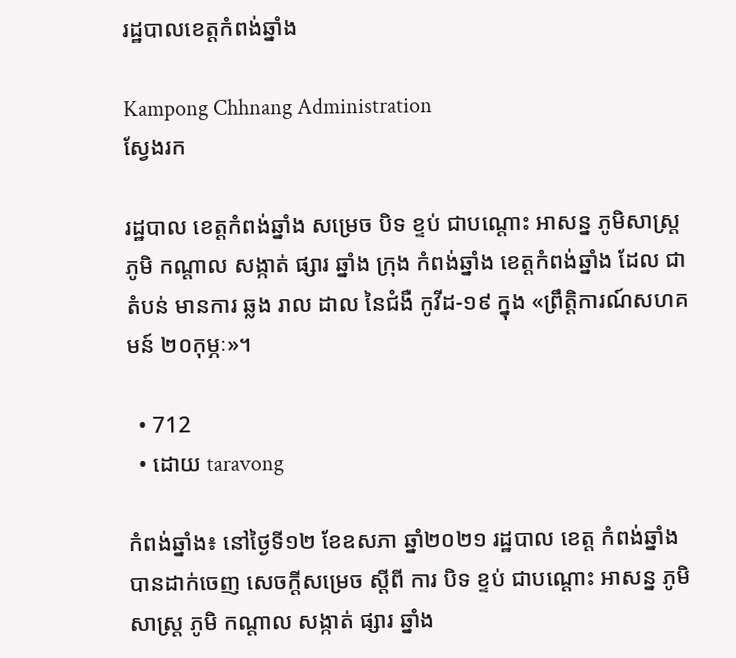រដ្ឋបាលខេត្តកំពង់ឆ្នាំង

Kampong Chhnang Administration
ស្វែងរក

រដ្ឋបាល ខេត្តកំពង់ឆ្នាំង សម្រេច បិទ ខ្ទប់ ជាបណ្ដោះ អាសន្ន ភូមិសាស្ត្រ ភូមិ កណ្ដាល សង្កាត់ ផ្សារ ឆ្នាំង ក្រុង កំពង់ឆ្នាំង ខេត្តកំពង់ឆ្នាំង ដែល ជាតំបន់ មានការ ឆ្លង រាល ដាល នៃជំងឺ កូវីដ-១៩ ក្នុង «ព្រឹត្តិការណ៍សហគមន៍ ២០កុម្ភៈ»។

  • 712
  • ដោយ taravong

កំពង់ឆ្នាំង៖ នៅថ្ងៃទី១២ ខែឧសភា ឆ្នាំ២០២១ រដ្ឋបាល ខេត្ត កំពង់ឆ្នាំង បានដាក់ចេញ សេចក្ដីសម្រេច ស្ដីពី ការ បិទ ខ្ទប់ ជាបណ្ដោះ អាសន្ន ភូមិសាស្ត្រ ភូមិ កណ្ដាល សង្កាត់ ផ្សារ ឆ្នាំង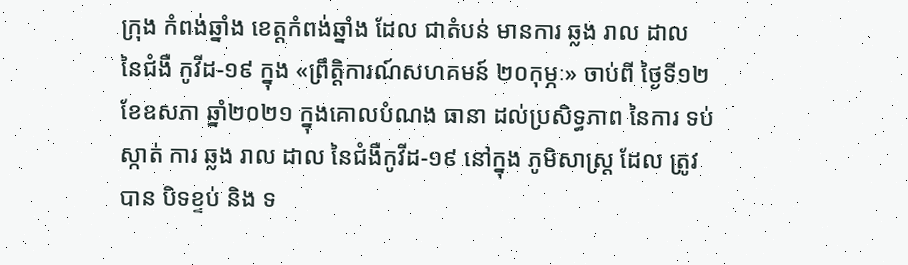ក្រុង កំពង់ឆ្នាំង ខេត្តកំពង់ឆ្នាំង ដែល ជាតំបន់ មានការ ឆ្លង រាល ដាល នៃជំងឺ កូវីដ-១៩ ក្នុង «ព្រឹត្តិការណ៍សហគមន៍ ២០កុម្ភៈ» ចាប់ពី ថ្ងៃទី១២ ខែឧសភា ឆ្នាំ២០២១ ក្នុងគោលបំណង ធានា ដល់ប្រសិទ្ធភាព នៃការ ទប់ស្កាត់ ការ ឆ្លង រាល ដាល នៃជំងឺកូវីដ-១៩ នៅក្នុង ភូមិសាស្ត្រ ដែល ត្រូវ បាន បិទខ្ទប់ និង ទ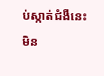ប់ស្កាត់ជំងឺនេះ មិន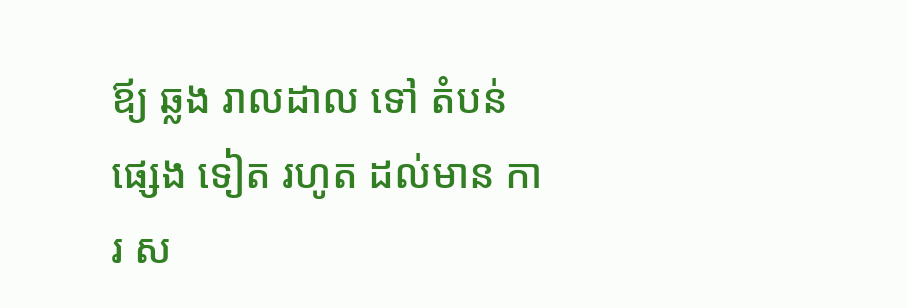ឪ្យ ឆ្លង រាលដាល ទៅ តំបន់ ផ្សេង ទៀត រហូត ដល់មាន ការ ស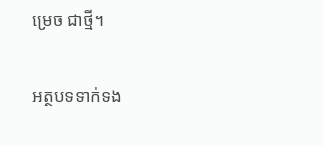ម្រេច ជាថ្មី។

អត្ថបទទាក់ទង